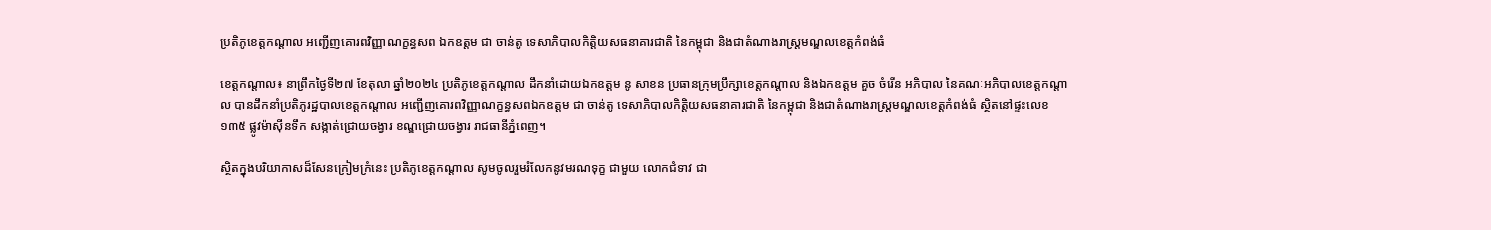ប្រតិភូខេត្តកណ្តាល អញ្ជើញគោរពវិញ្ញាណក្ខន្ធសព ឯកឧត្តម ជា ចាន់តូ ទេសាភិបាលកិត្តិយសធនាគារជាតិ នៃកម្ពុជា និងជាតំណាងរាស្ត្រមណ្ឌលខេត្តកំពង់ធំ

ខេត្តកណ្ដាល៖ នាព្រឹកថ្ងៃទី២៧ ខែតុលា ឆ្នាំ២០២៤ ប្រតិភូខេត្តកណ្តាល ដឹកនាំដោយឯកឧត្ដម នូ សាខន ប្រធានក្រុមប្រឹក្សាខេត្តកណ្តាល និងឯកឧត្ដម គួច ចំរើន អភិបាល នៃគណៈអភិបាលខេត្តកណ្ដាល បានដឹកនាំប្រតិភូរដ្ឋបាលខេត្តកណ្តាល អញ្ជើញគោរពវិញ្ញាណក្ខន្ធសពឯកឧត្តម ជា ចាន់តូ ទេសាភិបាលកិត្តិយសធនាគារជាតិ នៃកម្ពុជា និងជាតំណាងរាស្ត្រមណ្ឌលខេត្តកំពង់ធំ ស្ថិតនៅផ្ទះលេខ ១៣៥ ផ្លូវម៉ាស៊ីនទឹក សង្កាត់ជ្រោយចង្វារ ខណ្ឌជ្រោយចង្វារ រាជធានីភ្នំពេញ។

ស្ថិតក្នុងបរិយាកាសដ៏សែនក្រៀមក្រំនេះ ប្រតិភូខេត្តកណ្តាល សូមចូលរួមរំលែកនូវមរណទុក្ខ ជាមួយ លោកជំទាវ ជា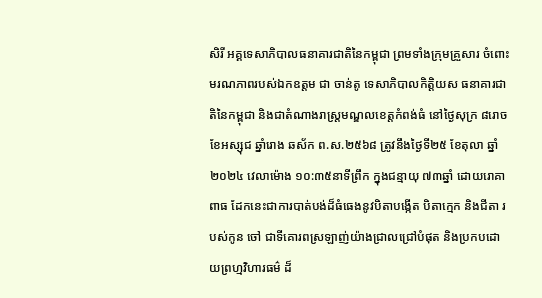សិរី អគ្គទេសាភិបាលធនាគារជាតិនៃកម្ពុជា ព្រមទាំងក្រុមគ្រួសារ ចំពោះមរណភាពរបស់ឯកឧត្តម ជា ចាន់តូ ទេសាភិបាលកិត្តិយស ធនាគារជាតិនៃកម្ពុជា និងជាតំណាងរាស្ត្រមណ្ឌលខេត្តកំពង់ធំ នៅថ្ងៃសុក្រ ៨រោច ខែអស្សុជ ឆ្នាំរោង ឆស័ក ព.ស.២៥៦៨ ត្រូវនឹងថ្ងៃទី២៥ ខែតុលា ឆ្នាំ២០២៤ វេលាម៉ោង ១០:៣៥នាទីព្រឹក ក្នុងជន្មាយុ ៧៣ឆ្នាំ ដោយរោគាពាធ ដែកនេះជាការបាត់បង់ដ៏ធំធេងនូវបិតាបង្កើត បិតាក្មេក និងជីតា របស់កូន ចៅ ជាទីគោរពស្រឡាញ់យ៉ាងជ្រាលជ្រៅបំផុត និងប្រកបដោយព្រហ្មវិហារធម៌ ដ៏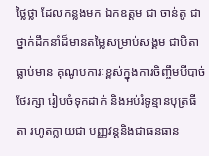ថ្លៃថ្លា ដែលកន្លងមក ឯកឧត្តម ជា ចាន់តូ ជាថ្នាក់ដឹកនាំដ៏មានតម្លៃសម្រាប់សង្គម ជាបិតា ធ្លាប់មាន គុណូបការៈខ្ពស់ក្នុងការចិញ្ចឹមបីបាច់ ថែរក្សា រៀបចំទុកដាក់ និងអប់រំទូន្មានបុត្រធីតា រហូតក្លាយជា បញ្ញវន្តនិងជាធនធាន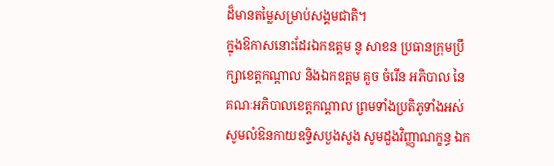ដ៏មានតម្លៃសម្រាប់សង្គមជាតិ។
ក្នុងឱកាសនោះដែរឯកឧត្ដម នូ សាខន ប្រធានក្រុមប្រឹក្សាខេត្តកណ្តាល និងឯកឧត្ដម គួច ចំរើន អភិបាល នៃគណៈអភិបាលខេត្តកណ្ដាល ព្រមទាំងប្រតិភូទាំងអស់ សូមលំឱនកាយឧទ្ទិសបួងសួង សូមដួងវិញ្ញាណក្ខន្ធ ឯក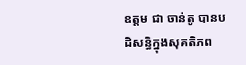ឧត្តម ជា ចាន់តូ បានបដិសន្ធិក្នុងសុគតិភព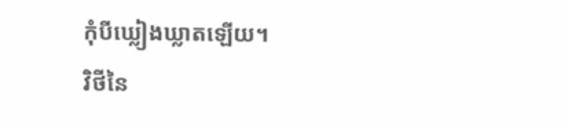កុំបីឃ្លៀងឃ្លាតឡើយ។
វិថីនៃ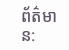ព័ត៌មាន: